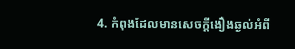4. កំពុងដែលមានសេចក្ដីងឿងឆ្ងល់អំពី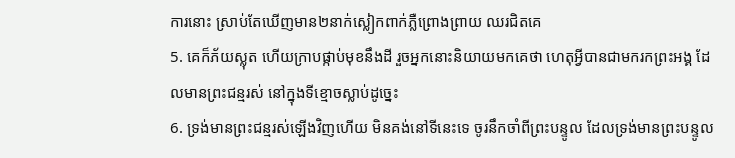ការនោះ ស្រាប់តែឃើញមាន២នាក់ស្លៀកពាក់ភ្លឺព្រោងព្រាយ ឈរជិតគេ
5. គេក៏ភ័យស្លុត ហើយក្រាបផ្កាប់មុខនឹងដី រួចអ្នកនោះនិយាយមកគេថា ហេតុអ្វីបានជាមករកព្រះអង្គ ដែលមានព្រះជន្មរស់ នៅក្នុងទីខ្មោចស្លាប់ដូច្នេះ
6. ទ្រង់មានព្រះជន្មរស់ឡើងវិញហើយ មិនគង់នៅទីនេះទេ ចូរនឹកចាំពីព្រះបន្ទូល ដែលទ្រង់មានព្រះបន្ទូល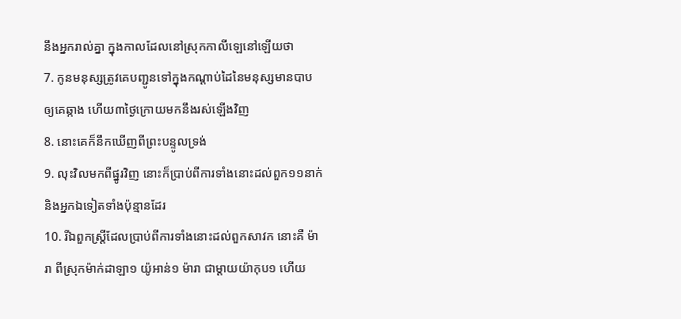នឹងអ្នករាល់គ្នា ក្នុងកាលដែលនៅស្រុកកាលីឡេនៅឡើយថា
7. កូនមនុស្សត្រូវគេបញ្ជូនទៅក្នុងកណ្តាប់ដៃនៃមនុស្សមានបាប ឲ្យគេឆ្កាង ហើយ៣ថ្ងៃក្រោយមកនឹងរស់ឡើងវិញ
8. នោះគេក៏នឹកឃើញពីព្រះបន្ទូលទ្រង់
9. លុះវិលមកពីផ្នូរវិញ នោះក៏ប្រាប់ពីការទាំងនោះដល់ពួក១១នាក់ និងអ្នកឯទៀតទាំងប៉ុន្មានដែរ
10. រីឯពួកស្ត្រីដែលប្រាប់ពីការទាំងនោះដល់ពួកសាវក នោះគឺ ម៉ារា ពីស្រុកម៉ាក់ដាឡា១ យ៉ូអាន់១ ម៉ារា ជាម្តាយយ៉ាកុប១ ហើយ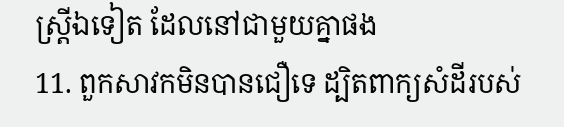ស្ត្រីឯទៀត ដែលនៅជាមួយគ្នាផង
11. ពួកសាវកមិនបានជឿទេ ដ្បិតពាក្យសំដីរបស់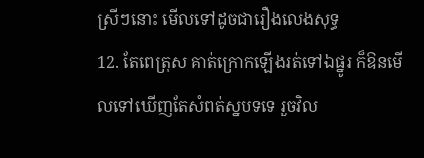ស្រីៗនោះ មើលទៅដូចជារឿងលេងសុទ្ធ
12. តែពេត្រុស គាត់ក្រោកឡើងរត់ទៅឯផ្នូរ ក៏ឱនមើលទៅឃើញតែសំពត់ស្នបទទេ រួចវិល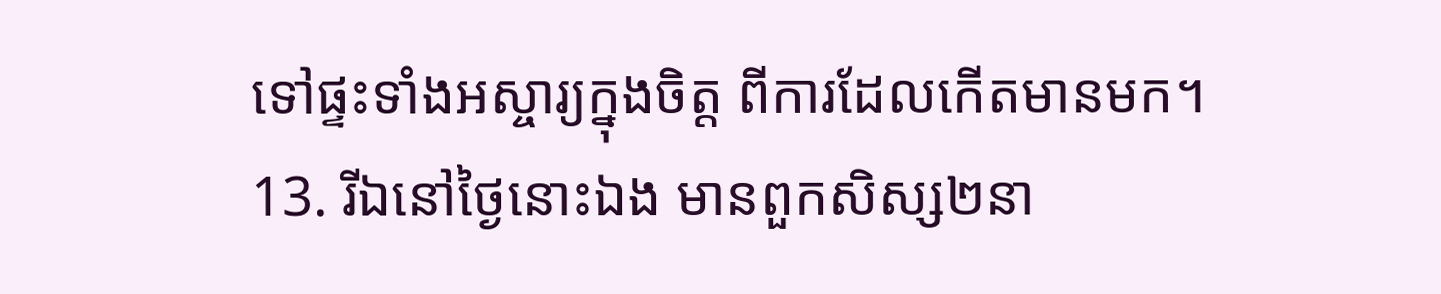ទៅផ្ទះទាំងអស្ចារ្យក្នុងចិត្ត ពីការដែលកើតមានមក។
13. រីឯនៅថ្ងៃនោះឯង មានពួកសិស្ស២នា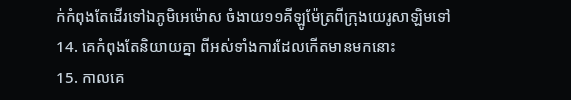ក់កំពុងតែដើរទៅឯភូមិអេម៉ោស ចំងាយ១១គីឡូម៉ែត្រពីក្រុងយេរូសាឡិមទៅ
14. គេកំពុងតែនិយាយគ្នា ពីអស់ទាំងការដែលកើតមានមកនោះ
15. កាលគេ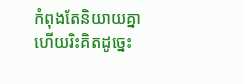កំពុងតែនិយាយគ្នា ហើយរិះគិតដូច្នេះ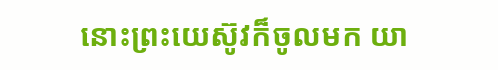នោះព្រះយេស៊ូវក៏ចូលមក យា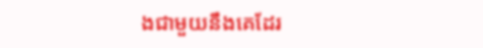ងជាមួយនឹងគេដែរ